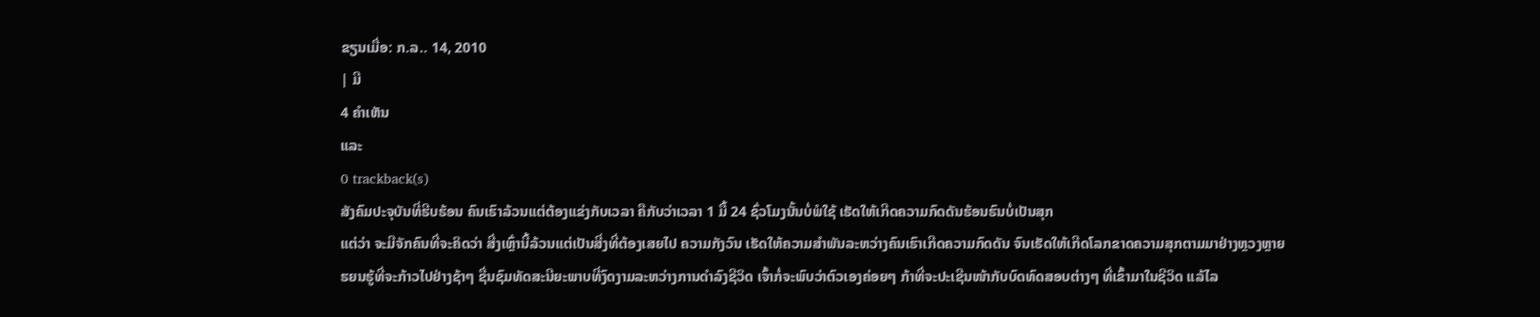ຂຽນເມື່ອ: ກ.ລ.. 14, 2010
| ມີ
4 ຄຳເຫັນ
ແລະ
0 trackback(s)
ສັງຄົມປະຈຸບັນທີ່ຮີບຮ້ອນ ຄົນເຮົາລ້ວນແຕ່ຕ້ອງແຂ່ງກັບເວລາ ຄືກັບວ່າເວລາ 1 ມື້ 24 ຊົ່ວໂມງນັ້ນບໍ່ພໍໃຊ້ ເຮັດໃຫ້ເກີດຄວາມກົດດັນຮ້ອນຮົນບໍ່ເປັນສຸກ
ແຕ່ວ່າ ຈະມີຈັກຄົນທີ່ຈະຄິດວ່າ ສີ່ງເຫຼົ່ານີ້ລ້ວນແຕ່ເປັນສີ່ງທີ່ຕ້ອງເສຍໄປ ຄວາມກັງວົນ ເຮັດໃຫ້ຄວາມສຳພັນລະຫວ່າງຄົນເຮົາເກີດຄວາມກົດດັນ ຈົນເຮັດໃຫ້ເກີດໂລກຂາດຄວາມສຸກຕາມມາຢ່າງຫຼວງຫຼາຍ
ຮຍນຮູ້ທີ່ຈະກ້າວໄປຢ່າງຊ້າໆ ຊື່ນຊົມທັດສະນີຍະພາບທີ່ງົດງາມລະຫວ່າງການດຳລົງຊີວິດ ເຈົ້າກໍ່ຈະພົບວ່າຕົວເອງຄ່ອຍໆ ກ້າທີ່ຈະປະເຊີນໜ້າກັບບົດທົດສອບຕ່າງໆ ທີ່ເຂົ້າມາໃນຊີວິດ ແລ້ໄລ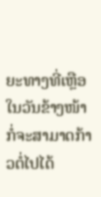ຍະທາງທີ່ເຫຼືອໃນວັນຂ້າງໜ້າ ກໍ່ຈະສາມາດກ້າວຕໍ່ໄປໄດ້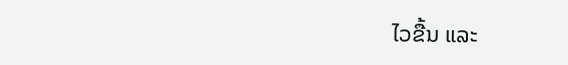ໄວຂື້ນ ແລະ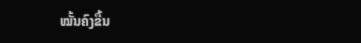ໝັ້ນຄົງຂື້ນ